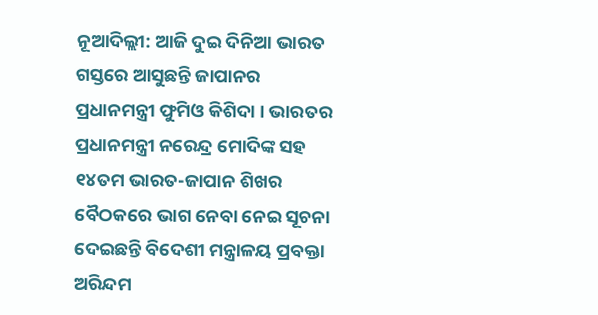ନୂଆଦିଲ୍ଲୀ: ଆଜି ଦୁଇ ଦିନିଆ ଭାରତ ଗସ୍ତରେ ଆସୁଛନ୍ତି ଜାପାନର ପ୍ରଧାନମନ୍ତ୍ରୀ ଫୁମିଓ କିଶିଦା । ଭାରତର ପ୍ରଧାନମନ୍ତ୍ରୀ ନରେନ୍ଦ୍ର ମୋଦିଙ୍କ ସହ ୧୪ତମ ଭାରତ-ଜାପାନ ଶିଖର ବୈଠକରେ ଭାଗ ନେବା ନେଇ ସୂଚନା ଦେଇଛନ୍ତି ବିଦେଶୀ ମନ୍ତ୍ରାଳୟ ପ୍ରବକ୍ତା ଅରିନ୍ଦମ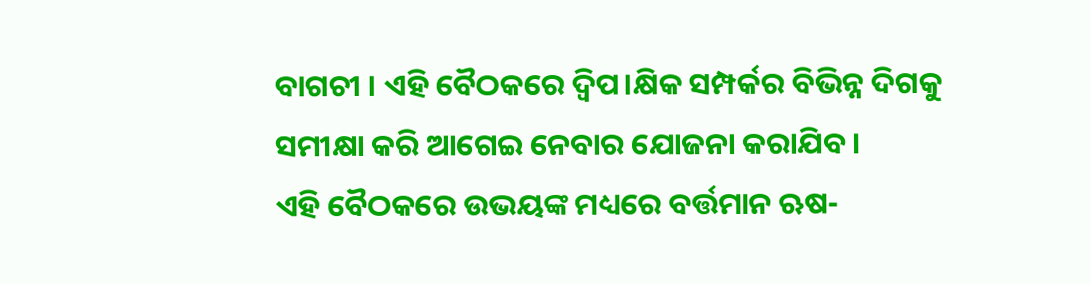ବାଗଚୀ । ଏହି ବୈଠକରେ ଦ୍ୱିପ।କ୍ଷିକ ସମ୍ପର୍କର ବିଭିନ୍ନ ଦିଗକୁ ସମୀକ୍ଷା କରି ଆଗେଇ ନେବାର ଯୋଜନା କରାଯିବ ।
ଏହି ବୈଠକରେ ଉଭୟଙ୍କ ମଧ୍ୟରେ ବର୍ତ୍ତମାନ ଋଷ-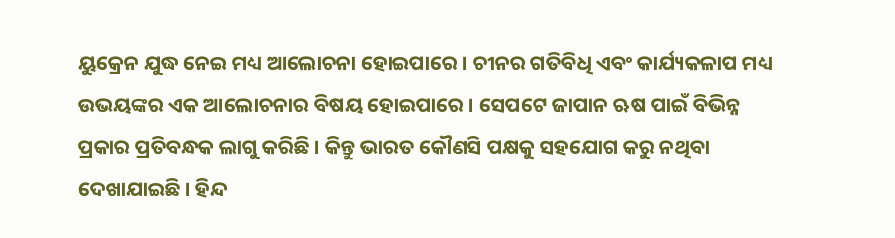ୟୁକ୍ରେନ ଯୁଦ୍ଧ ନେଇ ମଧ୍ୟ ଆଲୋଚନା ହୋଇପାରେ । ଚୀନର ଗତିବିଧି ଏବଂ କାର୍ଯ୍ୟକଳାପ ମଧ୍ୟ ଉଭୟଙ୍କର ଏକ ଆଲୋଚନାର ବିଷୟ ହୋଇପାରେ । ସେପଟେ ଜାପାନ ଋଷ ପାଇଁ ବିଭିନ୍ନ ପ୍ରକାର ପ୍ରତିବନ୍ଧକ ଲାଗୁ କରିଛି । କିନ୍ତୁ ଭାରତ କୌଣସି ପକ୍ଷକୁ ସହଯୋଗ କରୁ ନଥିବା ଦେଖାଯାଇଛି । ହିନ୍ଦ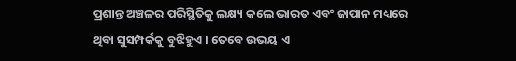ପ୍ରଶାନ୍ତ ଅଞ୍ଚଳର ପରିସ୍ଥିତିକୁ ଲକ୍ଷ୍ୟ କଲେ ଭାରତ ଏବଂ ଜାପାନ ମଧ୍ୟରେ ଥିବା ସୁସମ୍ପର୍କକୁ ବୁଝିହୁଏ । ତେବେ ଉଭୟ ଏ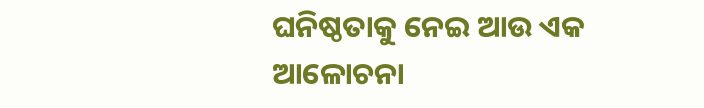ଘନିଷ୍ଠତାକୁ ନେଇ ଆଉ ଏକ ଆଳୋଚନା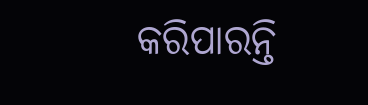କରିପାରନ୍ତି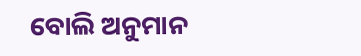ବୋଲି ଅନୁମାନ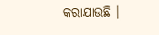କରାଯାଉଛି ।